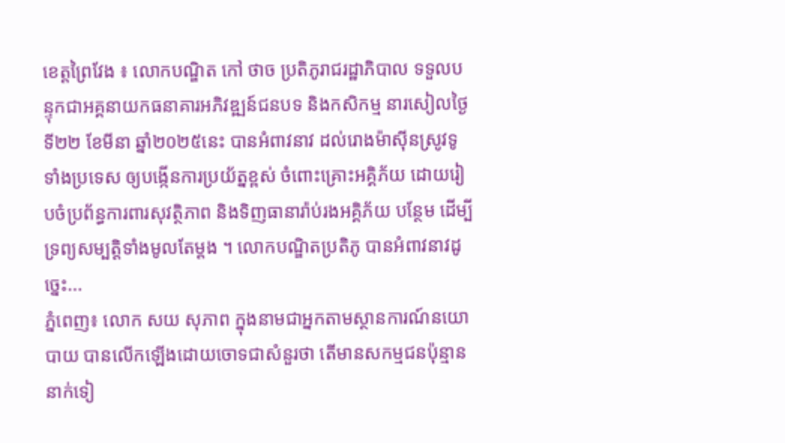ខេត្តព្រៃវែង ៖ លោកបណ្ឌិត កៅ ថាច ប្រតិភូរាជរដ្ឋាភិបាល ទទួលបន្ទុកជាអគ្គនាយកធនាគារអភិវឌ្ឍន៍ជនបទ និងកសិកម្ម នារសៀលថ្ងៃទី២២ ខែមីនា ឆ្នាំ២០២៥នេះ បានអំពាវនាវ ដល់រោងម៉ាស៊ីនស្រូវទូទាំងប្រទេស ឲ្យបង្កើនការប្រយ័ត្នខ្ពស់ ចំពោះគ្រោះអគ្គិភ័យ ដោយរៀបចំប្រព័ន្ធការពារសុវត្ថិភាព និងទិញធានារ៉ាប់រងអគ្គិភ័យ បន្ថែម ដើម្បីទ្រព្យសម្បត្តិទាំងមូលតែម្តង ។ លោកបណ្ឌិតប្រតិភូ បានអំពាវនាវដូច្នេះ...
ភ្នំពេញ៖ លោក សយ សុភាព ក្នុងនាមជាអ្នកតាមស្ថានការណ៍នយោបាយ បានលើកឡើងដោយចោទជាសំនួរថា តើមានសកម្មជនប៉ុន្មាននាក់ទៀ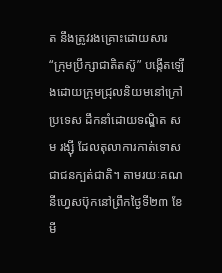ត នឹងត្រូវរងគ្រោះដោយសារ “ក្រុមប្រឹក្សាជាតិតស៊ូ” បង្កើតឡើងដោយក្រុមជ្រុលនិយមនៅក្រៅប្រទេស ដឹកនាំដោយទណ្ឌិត សម រង្ស៊ី ដែលតុលាការកាត់ទោសជាជនក្បត់ជាតិ។ តាមរយៈគណនីហ្វេសប៊ុកនៅព្រឹកថ្ងៃទី២៣ ខែមី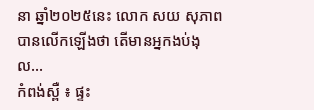នា ឆ្នាំ២០២៥នេះ លោក សយ សុភាព បានលើកឡើងថា តើមានអ្នកងប់ងុល...
កំពង់ស្ពឺ ៖ ផ្ទះ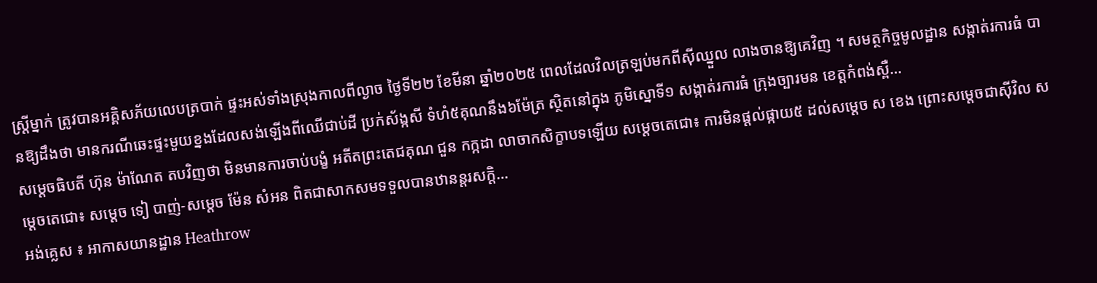ស្ត្រីម្នាក់ ត្រូវបានអគ្គិសភ័យលេបត្របាក់ ផ្ទះអស់ទាំងស្រុងកាលពីល្ងាច ថ្ងៃទី២២ ខែមីនា ឆ្នាំ២០២៥ ពេលដែលវិលត្រឡប់មកពីស៊ីឈ្នួល លាងចានឱ្យគេវិញ ។ សមត្ថកិច្ចមូលដ្ឋាន សង្កាត់រការធំ បានឱ្យដឹងថា មានករណីឆេះផ្ទះមួយខ្នងដែលសង់ឡើងពីឈើជាប់ដី ប្រក់ស័ង្កសី ទំហំ៥គុណនឹង៦ម៉ែត្រ ស្ថិតនៅក្នុង ភូមិស្នោទី១ សង្កាត់រការធំ ក្រុងច្បារមន ខេត្តកំពង់ស្ពឺ...
សម្ដេចធិបតី ហ៊ុន ម៉ាណែត តបវិញថា មិនមានការចាប់បង្ខំ អតីតព្រះតេជគុណ ជួន កក្កដា លាចាកសិក្ខាបទឡើយ សម្តេចតេជោ៖ ការមិនផ្តល់ផ្កាយ៥ ដល់សម្តេច ស ខេង ព្រោះសម្តេចជាស៊ីវិល សម្តេចតេជោ៖ សម្តេច ទៀ បាញ់-សម្តេច ម៉ែន សំអន ពិតជាសាកសមទទួលបានឋានន្តរសក្តិ...
អង់គ្លេស ៖ អាកាសយានដ្ឋាន Heathrow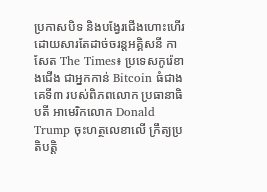ប្រកាសបិទ និងបង្វែរជើងហោះហើរ ដោយសារតែដាច់ចរន្តអគ្គិសនី កាសែត The Times៖ ប្រទេសកូរ៉េខាងជើង ជាអ្នកកាន់ Bitcoin ធំជាងគេទី៣ របស់ពិភពលោក ប្រធានាធិបតី អាមេរិកលោក Donald Trump ចុះហត្ថលេខាលើ ក្រឹត្យប្រតិបត្តិ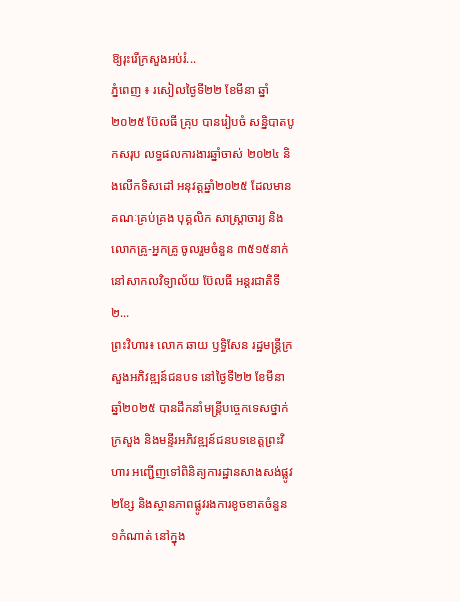ឱ្យរុះរើក្រសួងអប់រំ...
ភ្នំពេញ ៖ រសៀលថ្ងៃទី២២ ខែមីនា ឆ្នាំ២០២៥ ប៊ែលធី គ្រុប បានរៀបចំ សន្និបាតបូកសរុប លទ្ធផលការងារឆ្នាំចាស់ ២០២៤ និងលើកទិសដៅ អនុវត្តឆ្នាំ២០២៥ ដែលមានគណៈគ្រប់គ្រង បុគ្គលិក សាស្រ្តាចារ្យ និងលោកគ្រូ-អ្នកគ្រូ ចូលរួមចំនួន ៣៥១៥នាក់ នៅសាកលវិទ្យាល័យ ប៊ែលធី អន្តរជាតិទី២...
ព្រះវិហារ៖ លោក ឆាយ ឫទ្ធិសែន រដ្ឋមន្រ្ដីក្រសួងអភិវឌ្ឍន៍ជនបទ នៅថ្ងៃទី២២ ខែមីនា ឆ្នាំ២០២៥ បានដឹកនាំមន្ដ្រីបច្ចេកទេសថ្នាក់ក្រសួង និងមន្ទីរអភិវឌ្ឍន៍ជនបទខេត្តព្រះវិហារ អញ្ជើញទៅពិនិត្យការដ្ឋានសាងសង់ផ្លូវ ២ខ្សែ និងស្ថានភាពផ្លូវរងការខូចខាតចំនួន ១កំណាត់ នៅក្នុង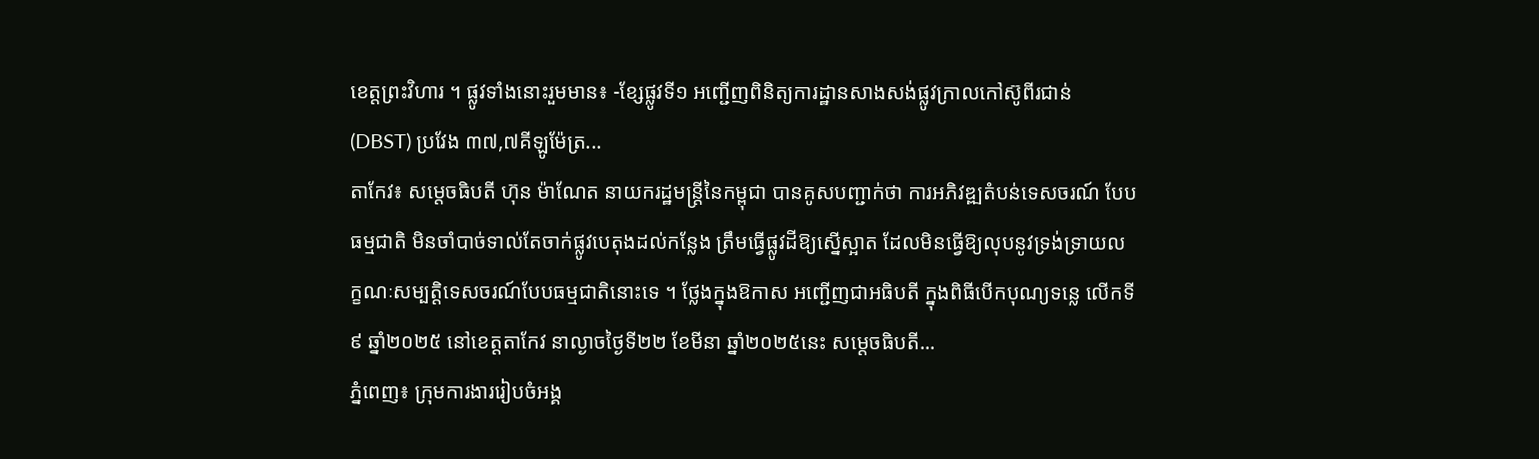ខេត្តព្រះវិហារ ។ ផ្លូវទាំងនោះរួមមាន៖ -ខ្សែផ្លូវទី១ អញ្ជើញពិនិត្យការដ្ឋានសាងសង់ផ្លូវក្រាលកៅស៊ូពីរជាន់ (DBST) ប្រវែង ៣៧,៧គីឡូម៉ែត្រ...
តាកែវ៖ សម្តេចធិបតី ហ៊ុន ម៉ាណែត នាយករដ្ឋមន្ត្រីនៃកម្ពុជា បានគូសបញ្ជាក់ថា ការអភិវឌ្ឍតំបន់ទេសចរណ៍ បែបធម្មជាតិ មិនចាំបាច់ទាល់តែចាក់ផ្លូវបេតុងដល់កន្លែង ត្រឹមធ្វើផ្លូវដីឱ្យស្នើស្អាត ដែលមិនធ្វើឱ្យលុបនូវទ្រង់ទ្រាយលក្ខណៈសម្បត្តិទេសចរណ៍បែបធម្មជាតិនោះទេ ។ ថ្លែងក្នុងឱកាស អញ្ជើញជាអធិបតី ក្នុងពិធីបើកបុណ្យទន្លេ លើកទី៩ ឆ្នាំ២០២៥ នៅខេត្តតាកែវ នាល្ងាចថ្ងៃទី២២ ខែមីនា ឆ្នាំ២០២៥នេះ សម្តេចធិបតី...
ភ្នំពេញ៖ ក្រុមការងាររៀបចំអង្គ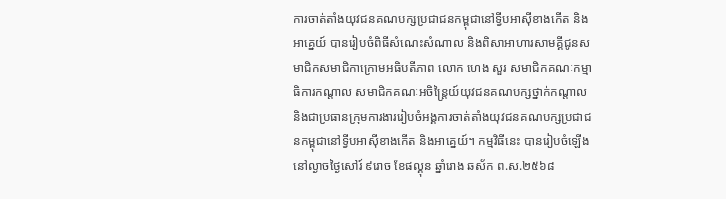ការចាត់តាំងយុវជនគណបក្សប្រជាជនកម្ពុជានៅទ្វីបអាស៊ីខាងកើត និងអាគ្នេយ៍ បានរៀបចំពិធីសំណេះសំណាល និងពិសាអាហារសាមគ្គីជូនសមាជិកសមាជិកាក្រោមអធិបតីភាព លោក ហេង សួរ សមាជិកគណៈកម្មាធិការកណ្តាល សមាជិកគណៈអចិន្ត្រៃយ៍យុវជនគណបក្សថ្នាក់កណ្តាល និងជាប្រធានក្រុមការងាររៀបចំអង្គការចាត់តាំងយុវជនគណបក្សប្រជាជនកម្ពុជានៅទ្វីបអាស៊ីខាងកើត និងអាគ្នេយ៍។ កម្មវិធីនេះ បានរៀបចំឡើងនៅល្ងាចថ្ងៃសៅរ៍ ៩រោច ខែផល្គុន ឆ្នាំរោង ឆស័ក ព.ស.២៥៦៨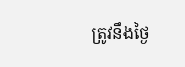ត្រូវនឹងថ្ងៃ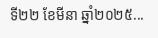ទី២២ ខែមីនា ឆ្នាំ២០២៥...